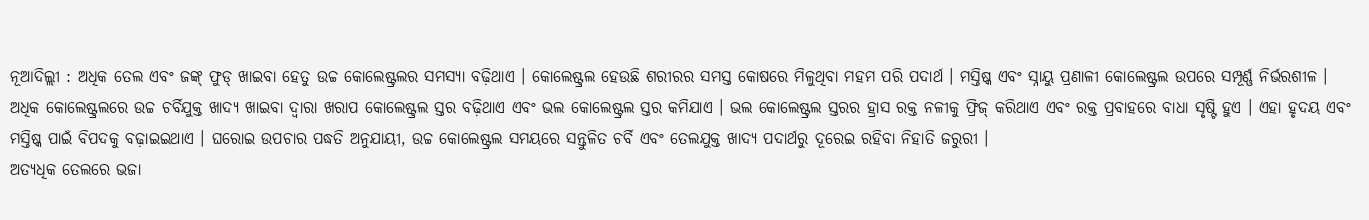ନୂଆଦିଲ୍ଲୀ : ଅଧିକ ତେଲ ଏବଂ ଜଙ୍କ୍ ଫୁଡ୍ ଖାଇବା ହେତୁ ଉଚ୍ଚ କୋଲେଷ୍ଟ୍ରଲର ସମସ୍ୟା ବଢ଼ିଥାଏ । କୋଲେଷ୍ଟ୍ରଲ ହେଉଛି ଶରୀରର ସମସ୍ତ କୋଷରେ ମିଳୁଥିବା ମହମ ପରି ପଦାର୍ଥ । ମସ୍ତିଷ୍କ ଏବଂ ସ୍ନାୟୁ ପ୍ରଣାଳୀ କୋଲେଷ୍ଟ୍ରଲ ଉପରେ ସମ୍ପୂର୍ଣ୍ଣ ନିର୍ଭରଶୀଳ । ଅଧିକ କୋଲେଷ୍ଟ୍ରଲରେ ଉଚ୍ଚ ଚର୍ବିଯୁକ୍ତ ଖାଦ୍ୟ ଖାଇବା ଦ୍ୱାରା ଖରାପ କୋଲେଷ୍ଟ୍ରଲ ସ୍ତର ବଢ଼ିଥାଏ ଏବଂ ଭଲ କୋଲେଷ୍ଟ୍ରଲ ସ୍ତର କମିଯାଏ । ଭଲ କୋଲେଷ୍ଟ୍ରଲ ସ୍ତରର ହ୍ରାସ ରକ୍ତ ନଳୀକୁ ଫ୍ରିଜ୍ କରିଥାଏ ଏବଂ ରକ୍ତ ପ୍ରବାହରେ ବାଧା ସୃଷ୍ଟି ହୁଏ । ଏହା ହୃଦୟ ଏବଂ ମସ୍ତିଷ୍କ ପାଇଁ ବିପଦକୁ ବଢ଼ାଇଇଥାଏ । ଘରୋଇ ଉପଚାର ପଦ୍ଧତି ଅନୁଯାୟୀ, ଉଚ୍ଚ କୋଲେଷ୍ଟ୍ରଲ ସମୟରେ ସନ୍ତୁଳିତ ଚର୍ବି ଏବଂ ତେଲଯୁକ୍ତ ଖାଦ୍ୟ ପଦାର୍ଥରୁ ଦୂରେଇ ରହିବା ନିହାତି ଜରୁରୀ ।
ଅତ୍ୟଧିକ ତେଲରେ ଭଜା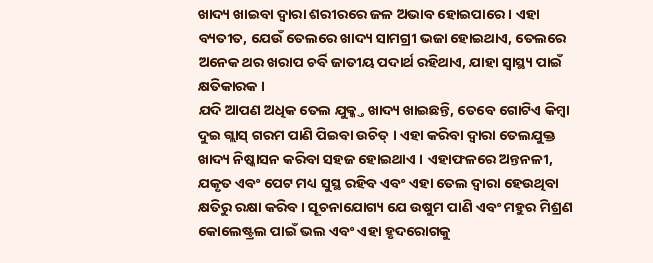ଖାଦ୍ୟ ଖାଇବା ଦ୍ୱାରା ଶରୀରରେ ଜଳ ଅଭାବ ହୋଇପାରେ । ଏହା ବ୍ୟତୀତ, ଯେଉଁ ତେଲରେ ଖାଦ୍ୟ ସାମଗ୍ରୀ ଭଜା ହୋଇଥାଏ, ତେଲରେ ଅନେକ ଥର ଖରାପ ଚର୍ବି ଜାତୀୟ ପଦାର୍ଥ ରହିଥାଏ, ଯାହା ସ୍ୱାସ୍ଥ୍ୟ ପାଇଁ କ୍ଷତିକାରକ ।
ଯଦି ଆପଣ ଅଧିକ ତେଲ ଯୁକ୍କ୍ତ ଖାଦ୍ୟ ଖାଇଛନ୍ତି, ତେବେ ଗୋଟିଏ କିମ୍ବା ଦୁଇ ଗ୍ଲାସ୍ ଗରମ ପାଣି ପିଇବା ଉଚିତ୍ । ଏହା କରିବା ଦ୍ୱାରା ତେଲଯୁକ୍ତ ଖାଦ୍ୟ ନିଷ୍କାସନ କରିବା ସହଜ ହୋଇଥାଏ । ଏହାଫଳରେ ଅନ୍ତନଳୀ, ଯକୃତ ଏବଂ ପେଟ ମଧ୍ୟ ସୁସ୍ଥ ରହିବ ଏବଂ ଏହା ତେଲ ଦ୍ୱାରା ହେଉଥିବା କ୍ଷତିରୁ ରକ୍ଷା କରିବ । ସୂଚନାଯୋଗ୍ୟ ଯେ ଉଷୁମ ପାଣି ଏବଂ ମହୁର ମିଶ୍ରଣ କୋଲେଷ୍ଟ୍ରଲ ପାଇଁ ଭଲ ଏବଂ ଏହା ହୃଦରୋଗକୁ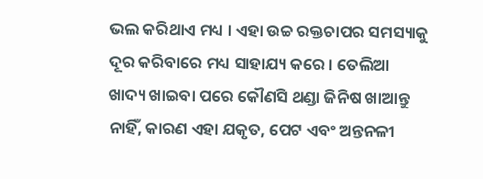ଭଲ କରିଥାଏ ମଧ୍ୟ । ଏହା ଉଚ୍ଚ ରକ୍ତଚାପର ସମସ୍ୟାକୁ ଦୂର କରିବାରେ ମଧ୍ୟ ସାହାଯ୍ୟ କରେ । ତେଲିଆ ଖାଦ୍ୟ ଖାଇବା ପରେ କୌଣସି ଥଣ୍ଡା ଜିନିଷ ଖାଆନ୍ତୁ ନାହିଁ, କାରଣ ଏହା ଯକୃତ, ପେଟ ଏବଂ ଅନ୍ତନଳୀ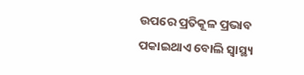ଉପରେ ପ୍ରତିକୂଳ ପ୍ରଭାବ ପକାଇଥାଏ ବୋଲି ସ୍ୱାସ୍ଥ୍ୟ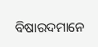ବିଷାରଦମାନେ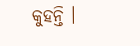କୁହନ୍ତି ।